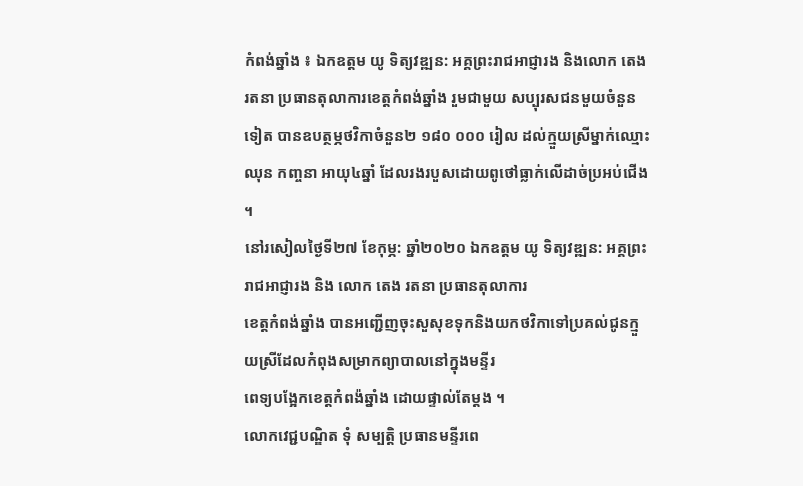កំពង់ឆ្នាំង ៖ ឯកឧត្តម យូ ទិត្យវឌ្ឍន: អគ្គព្រះរាជអាជ្ញារង និងលោក តេង រតនា ប្រធានតុលាការខេត្តកំពង់ឆ្នាំង រួមជាមួយ សប្បុរសជនមួយចំនួនទៀត បានឧបត្ថម្ភថវិកាចំនួន២ ១៨០ ០០០ រៀល ដល់ក្មួយស្រីម្នាក់ឈ្មោះ ឈុន កញ្ចនា អាយុ៤ឆ្នាំ ដែលរងរបួសដោយពូថៅធ្លាក់លើដាច់ប្រអប់ជើង ។
នៅរសៀលថ្ងៃទី២៧ ខែកុម្ភ: ឆ្នាំ២០២០ ឯកឧត្តម យូ ទិត្យវឌ្ឍន: អគ្គព្រះរាជអាជ្ញារង និង លោក តេង រតនា ប្រធានតុលាការ
ខេត្តកំពង់ឆ្នាំង បានអញ្ជើញចុះសួសុខទុកនិងយកថវិកាទៅប្រគល់ជូនក្មួយស្រីដែលកំពុងសម្រាកព្យាបាលនៅក្នុងមន្ទីរ
ពេទ្យបង្អែកខេត្តកំពង៉ឆ្នាំង ដោយផ្ទាល់តែម្តង ។
លោកវេជ្ជបណ្ឌិត ទុំ សម្បត្តិ ប្រធានមន្ទីរពេ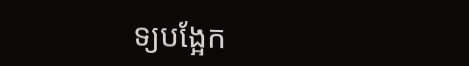ទ្យបង្អែក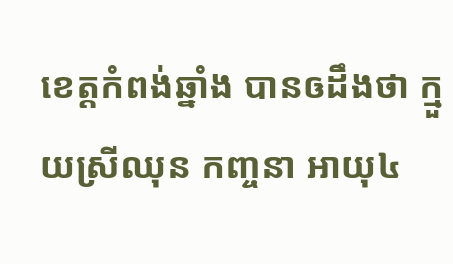ខេត្តកំពង់ឆ្នាំង បានឲដឹងថា ក្មួយស្រីឈុន កញ្ចនា អាយុ៤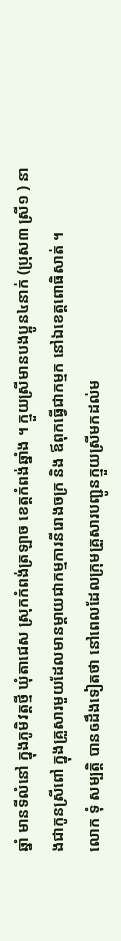ឆ្នាំ មានទីលំនៅ ក្នុងភូមិវត្តថ្មី ឃុំតាជេស ស្រុកកំពង់ត្រឡាច ខេត្តកំពង់ឆ្នាំង ។ ក្មួយស្រីមានបងប្អូន៤នាក់ (ប្រុស៣ ស្រី១ ) នាងជាកូនស្រីពៅ ក្នុងគ្រួសារមួយដែលមានម្តាយជាកម្មការនីរោងចក្រ និង ឪពុកធ្វើជាកម្មក នៅឯខេត្តពោធិសាត់ ។
លោក ទុំ សម្បត្តិ បានឲដឹងទៀតថា នៅពេលដែលក្រុមគ្រួសារបញ្ជូនក្មួយស្រីមកដល់ម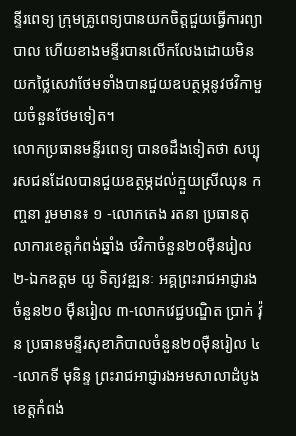ន្ទីរពេទ្យ ក្រុមគ្រូពេទ្យបានយកចិត្តជួយធ្វើការព្យាបាល ហើយខាងមន្ទីរបានលើកលែងដោយមិនយកថ្លៃសេវាថែមទាំងបានជួយឧបត្ថម្ភនូវថវិកាមួយចំនួនថែមទៀត។
លោកប្រធានមន្ទីរពេទ្យ បានឲដឹងទៀតថា សប្បុរសជនដែលបានជួយឧត្ថម្ភដល់ក្មួយស្រីឈុន កញ្ចនា រួមមាន៖ ១ -លោកតេង រតនា ប្រធានតុលាការខេត្តកំពង់ឆ្នាំង ថវិកាចំនួន២០ម៉ឺនរៀល ២-ឯកឧត្តម យូ ទិត្យវឌ្ឍនៈ អគ្គព្រះរាជអាជ្ញារងចំនួន២០ ម៉ឺនរៀល ៣-លោកវេជ្ជបណ្ឌិត ប្រាក់ វ៉ុន ប្រធានមន្ទីរសុខាភិបាលចំនួន២០ម៉ឺនរៀល ៤-លោកទី មុនិន្ទ ព្រះរាជអាជ្ញារងអមសាលាដំបូងខេត្តកំពង់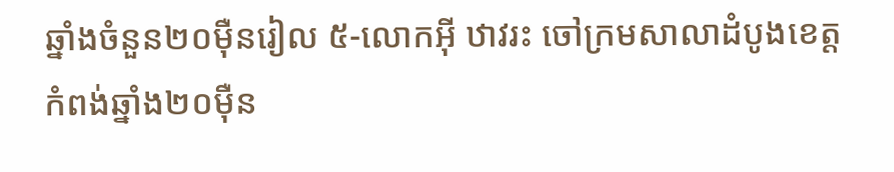ឆ្នាំងចំនួន២០ម៉ឺនរៀល ៥-លោកអុី ឋាវរះ ចៅក្រមសាលាដំបូងខេត្តកំពង់ឆ្នាំង២០ម៉ឺន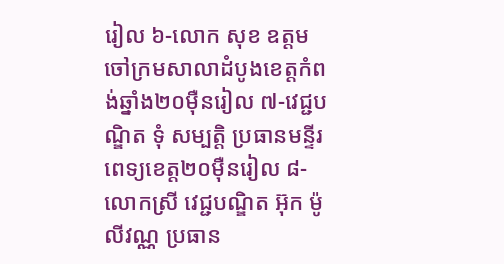រៀល ៦-លោក សុខ ឧត្តម ចៅក្រមសាលាដំបូងខេត្តកំពង់ឆ្នាំង២០ម៉ឺនរៀល ៧-វេជ្ជបណ្ឌិត ទុំ សម្បត្តិ ប្រធានមន្ទីរពេទ្យខេត្ត២០ម៉ឺនរៀល ៨-លោកស្រី វេជ្ជបណ្ឌិត អ៊ុក ម៉ូលីវណ្ណ ប្រធាន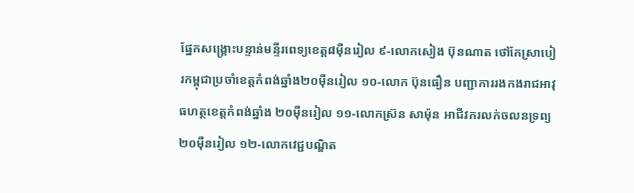ផ្នែកសង្គ្រោះបន្ទាន់មន្ទីរពេទ្យខេត្ត៨ម៉ឺនរៀល ៩-លោកសៀង ប៊ុនណាត ថៅកែស្រាបៀរកម្ពុជាប្រចាំខេត្តកំពង់ឆ្នាំង២០ម៉ឺនរៀល ១០-លោក ប៊ុនធឿន បញ្ជាការរងកងរាជអាវុធហត្ថខេត្តកំពង់ឆ្នាំង ២០ម៉ឺនរៀល ១១-លោកស្រ៊ន សាម៉ុន អាជីវករលក់ចលនទ្រព្យ២០ម៉ឺនរៀល ១២-លោកវេជ្ជបណ្ឌិត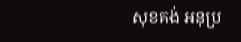សុខគង់ អនុប្រ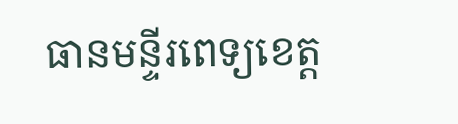ធានមន្ទីរពេទ្យខេត្ត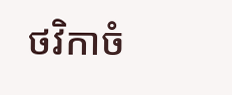ថវិកាចំ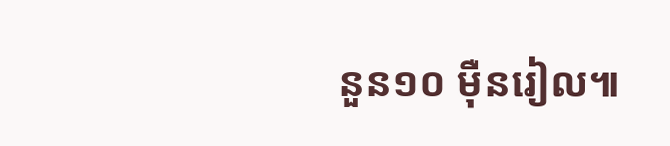នួន១០ ម៉ឺនរៀល៕